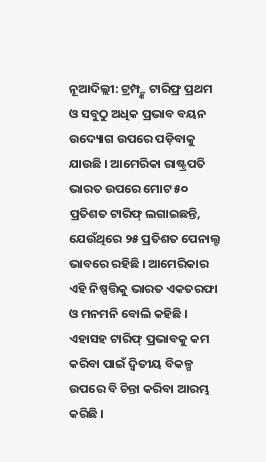ନୂଆଦିଲ୍ଲୀ: ଟ୍ରମ୍ପ୍ଙ୍କ ଟାରିଫ୍ର ପ୍ରଥମ ଓ ସବୁଠୁ ଅଧିକ ପ୍ରଭାବ ବୟନ ଉଦ୍ୟୋଗ ଉପରେ ପଡ଼ିବାକୁ ଯାଉଛି । ଆମେରିକା ରାଷ୍ଟ୍ରପତି ଭାରତ ଉପରେ ମୋଟ ୫୦ ପ୍ରତିଶତ ଟାରିଫ୍ ଲଗାଇଛନ୍ତି, ଯେଉଁଥିରେ ୨୫ ପ୍ରତିଶତ ପେନାଲ୍ଟ ଭାବରେ ରହିଛି । ଆମେରିକାର ଏହି ନିଷ୍ପତ୍ତିକୁ ଭାରତ ଏକତରଫା ଓ ମନମନି ବୋଲି କହିଛି । ଏହାସହ ଟାରିଫ୍ ପ୍ରଭାବକୁ କମ କରିବା ପାଇଁ ଦ୍ୱିତୀୟ ବିକଳ୍ପ ଉପରେ ବି ଚିନ୍ତା କରିବା ଆରମ୍ଭ କରିଛି ।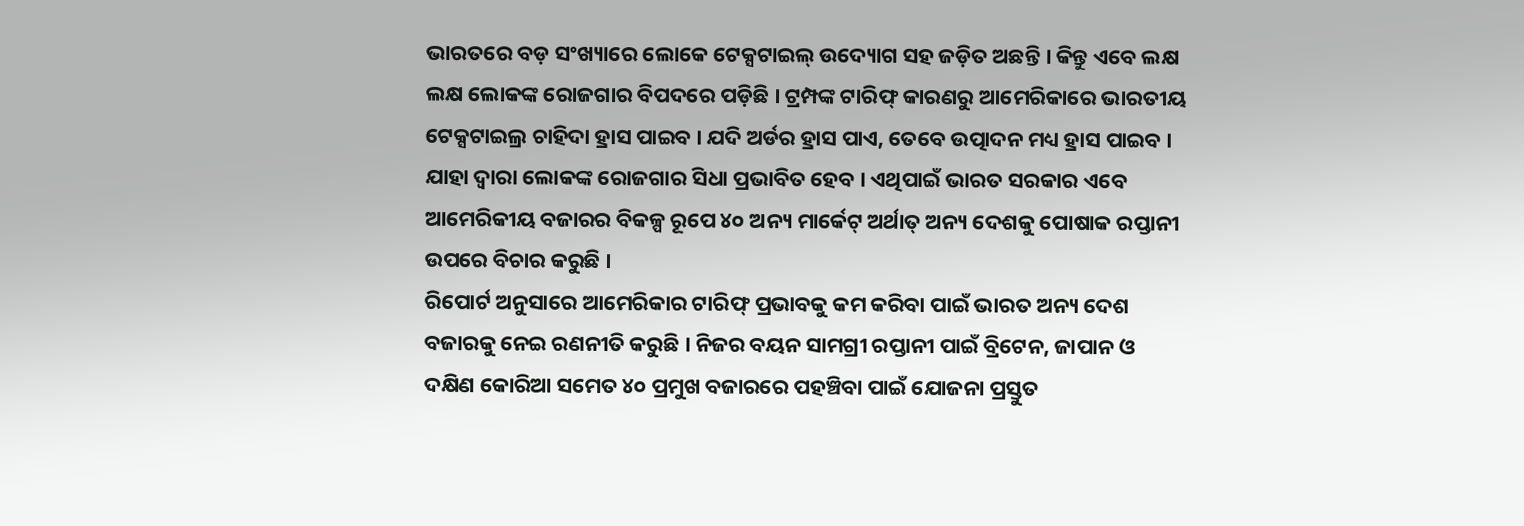ଭାରତରେ ବଡ଼ ସଂଖ୍ୟାରେ ଲୋକେ ଟେକ୍ସଟାଇଲ୍ ଉଦ୍ୟୋଗ ସହ ଜଡ଼ିତ ଅଛନ୍ତି । କିନ୍ତୁ ଏବେ ଲକ୍ଷ ଲକ୍ଷ ଲୋକଙ୍କ ରୋଜଗାର ବିପଦରେ ପଡ଼ିଛି । ଟ୍ରମ୍ପଙ୍କ ଟାରିଫ୍ କାରଣରୁ ଆମେରିକାରେ ଭାରତୀୟ ଟେକ୍ସଟାଇଲ୍ର ଚାହିଦା ହ୍ରାସ ପାଇବ । ଯଦି ଅର୍ଡର ହ୍ରାସ ପାଏ, ତେବେ ଉତ୍ପାଦନ ମଧ୍ୟ ହ୍ରାସ ପାଇବ । ଯାହା ଦ୍ୱାରା ଲୋକଙ୍କ ରୋଜଗାର ସିଧା ପ୍ରଭାବିତ ହେବ । ଏଥିପାଇଁ ଭାରତ ସରକାର ଏବେ ଆମେରିକୀୟ ବଜାରର ବିକଳ୍ପ ରୂପେ ୪୦ ଅନ୍ୟ ମାର୍କେଟ୍ ଅର୍ଥାତ୍ ଅନ୍ୟ ଦେଶକୁ ପୋଷାକ ରପ୍ତାନୀ ଉପରେ ବିଚାର କରୁଛି ।
ରିପୋର୍ଟ ଅନୁସାରେ ଆମେରିକାର ଟାରିଫ୍ ପ୍ରଭାବକୁ କମ କରିବା ପାଇଁ ଭାରତ ଅନ୍ୟ ଦେଶ ବଜାରକୁ ନେଇ ରଣନୀତି କରୁଛି । ନିଜର ବୟନ ସାମଗ୍ରୀ ରପ୍ତାନୀ ପାଇଁ ବ୍ରିଟେନ, ଜାପାନ ଓ ଦକ୍ଷିଣ କୋରିଆ ସମେତ ୪୦ ପ୍ରମୁଖ ବଜାରରେ ପହଞ୍ଚିବା ପାଇଁ ଯୋଜନା ପ୍ରସ୍ତୁତ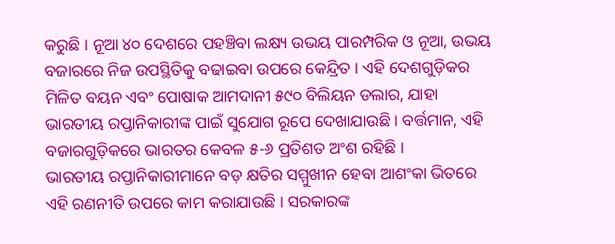କରୁଛି । ନୂଆ ୪୦ ଦେଶରେ ପହଞ୍ଚିବା ଲକ୍ଷ୍ୟ ଉଭୟ ପାରମ୍ପରିକ ଓ ନୂଆ, ଉଭୟ ବଜାରରେ ନିଜ ଉପସ୍ଥିତିକୁ ବଢାଇବା ଉପରେ କେନ୍ଦ୍ରିତ । ଏହି ଦେଶଗୁଡ଼ିକର ମିଳିତ ବୟନ ଏବଂ ପୋଷାକ ଆମଦାନୀ ୫୯୦ ବିଲିୟନ ଡଲାର, ଯାହା ଭାରତୀୟ ରପ୍ତାନିକାରୀଙ୍କ ପାଇଁ ସୁଯୋଗ ରୂପେ ଦେଖାଯାଉଛି । ବର୍ତ୍ତମାନ, ଏହି ବଜାରଗୁଡ଼ିକରେ ଭାରତର କେବଳ ୫-୬ ପ୍ରତିଶତ ଅଂଶ ରହିଛି ।
ଭାରତୀୟ ରପ୍ତାନିକାରୀମାନେ ବଡ଼ କ୍ଷତିର ସମ୍ମୁଖୀନ ହେବା ଆଶଂକା ଭିତରେ ଏହି ରଣନୀତି ଉପରେ କାମ କରାଯାଉଛି । ସରକାରଙ୍କ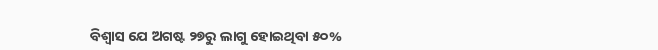ବିଶ୍ୱାସ ଯେ ଅଗଷ୍ଟ ୨୭ରୁ ଲାଗୁ ହୋଇଥିବା ୫୦%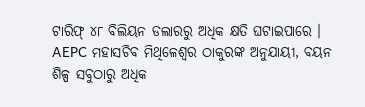ଟାରିଫ୍ ୪୮ ବିଲିୟନ ଡଲାରରୁ ଅଧିକ କ୍ଷତି ଘଟାଇପାରେ । AEPC ମହାସଚିବ ମିଥିଳେଶ୍ୱର ଠାକୁରଙ୍କ ଅନୁଯାୟୀ, ବୟନ ଶିଳ୍ପ ସବୁଠାରୁ ଅଧିକ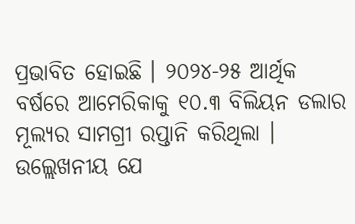ପ୍ରଭାବିତ ହୋଇଛି । ୨୦୨୪-୨୫ ଆର୍ଥିକ ବର୍ଷରେ ଆମେରିକାକୁ ୧୦.୩ ବିଲିୟନ ଡଲାର ମୂଲ୍ୟର ସାମଗ୍ରୀ ରପ୍ତାନି କରିଥିଲା ।
ଉଲ୍ଲେଖନୀୟ ଯେ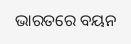ଭାରତରେ ବୟନ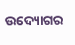ଉଦ୍ୟୋଗର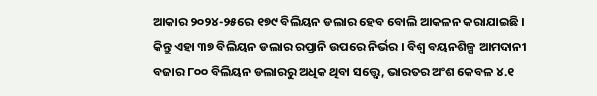ଆକାର ୨୦୨୪-୨୫ରେ ୧୭୯ ବିଲିୟନ ଡଲାର ହେବ ବୋଲି ଆକଳନ କରାଯାଇଛି । କିନ୍ତୁ ଏହା ୩୭ ବିଲିୟନ ଡଲାର ରପ୍ତାନି ଉପରେ ନିର୍ଭର । ବିଶ୍ୱ ବୟନଶିଳ୍ପ ଆମଦାନୀ ବଜାର ୮୦୦ ବିଲିୟନ ଡଲାରରୁ ଅଧିକ ଥିବା ସତ୍ତ୍ୱେ, ଭାରତର ଅଂଶ କେବଳ ୪.୧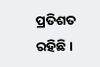ପ୍ରତିଶତ ରହିଛି ।